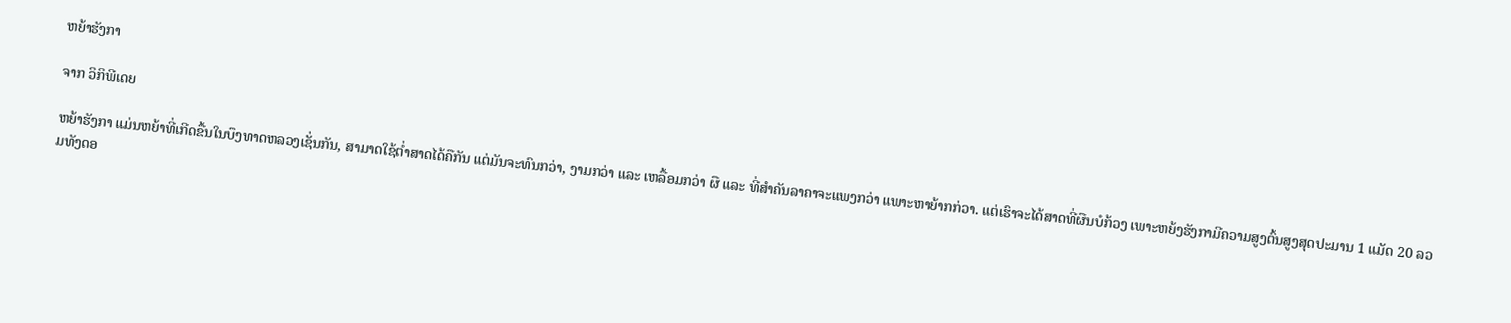ຫຍ້າຮັງກາ

ຈາກ ວິກິພີເດຍ

ຫຍ້າຮັງກາ ແມ່ນຫຍ້າທີ່ເກີດຂື້ນໃນບຶງທາດຫລວງເຊັ່ນກັນ, ສາມາດໃຊ້ຕໍ່າສາດໄດ້ຄືກັນ ແຕ່ມັນຈະທົນກວ່າ, ງາມກວ່າ ແລະ ເຫລື້ອມກວ່າ ຜື ແລະ ທີ່ສຳຄັນລາຄາຈະແພງກວ່າ ແພາະຫາຍ້າກກ່ວາ. ແຕ່ເຮົາຈະໄດ້ສາດທີ່ຜືນບໍກ້ວງ ເພາະຫຍ້ງຮັງກາມີຄວາມສູງຕົ້ນສູງສຸດປະມານ 1 ແມັດ 20 ລວມທັງດອ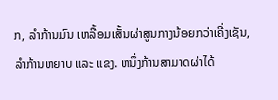ກ, ລຳກ້ານມົນ ເຫລື້ອມເສັ້ນຜ່າສູນກາງນ້ອຍກວ່າເຄີ່ງເຊັນ, ລຳກ້ານຫຍາບ ແລະ ແຂງ. ຫນຶ່ງກ້ານສາມາດຜ່າໄດ້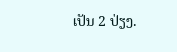ເປັນ 2 ປ່ຽງ.